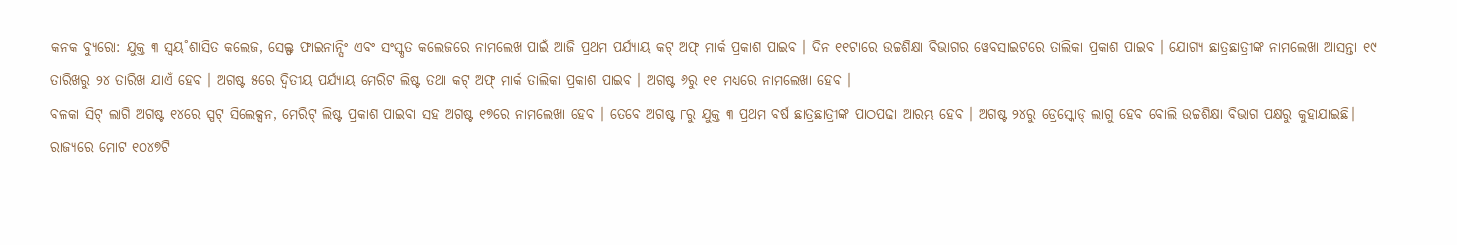କନକ ବ୍ୟୁରୋ: ଯୁକ୍ତ ୩ ସ୍ବୟ˚ଶାସିତ କଲେଜ, ସେଲ୍ଫ ଫାଇନାନ୍ସିଂ ଏବଂ ସଂସ୍କୃତ କଲେଜରେ ନାମଲେଖ ପାଇଁ ଆଜି ପ୍ରଥମ ପର୍ଯ୍ୟାୟ କଟ୍ ଅଫ୍ ମାର୍କ ପ୍ରକାଶ ପାଇବ । ଦିନ ୧୧ଟାରେ ଉଚ୍ଚଶିକ୍ଷା ବିଭାଗର ୱେବସାଇଟରେ ତାଲିକା ପ୍ରକାଶ ପାଇବ । ଯୋଗ୍ୟ ଛାତ୍ରଛାତ୍ରୀଙ୍କ ନାମଲେଖା ଆସନ୍ତା ୧୯ ତାରିଖରୁ ୨୪ ତାରିଖ ଯାଏଁ ହେବ । ଅଗଷ୍ଟ ୫ରେ ଦ୍ୱିତୀୟ ପର୍ଯ୍ୟାୟ ମେରିଟ ଲିଷ୍ଟ ତଥା କଟ୍ ଅଫ୍ ମାର୍କ ତାଲିକା ପ୍ରକାଶ ପାଇବ । ଅଗଷ୍ଟ ୬ରୁ ୧୧ ମଧ୍ୟରେ ନାମଲେଖା ହେବ ।
ବଳକା ସିଟ୍ ଲାଗି ଅଗଷ୍ଟ ୧୪ରେ ସ୍ପଟ୍ ସିଲେକ୍ସନ, ମେରିଟ୍ ଲିଷ୍ଟ ପ୍ରକାଶ ପାଇବା ସହ ଅଗଷ୍ଟ ୧୭ରେ ନାମଲେଖା ହେବ । ତେବେ ଅଗଷ୍ଟ ୮ରୁ ଯୁକ୍ତ ୩ ପ୍ରଥମ ବର୍ଷ ଛାତ୍ରଛାତ୍ରୀଙ୍କ ପାଠପଢା ଆରମ୍ଭ ହେବ । ଅଗଷ୍ଟ ୨୪ରୁ ଡ୍ରେସ୍କୋଡ୍ ଲାଗୁ ହେବ ବୋଲି ଉଚ୍ଚଶିକ୍ଷା ବିଭାଗ ପକ୍ଷରୁ କୁହାଯାଇଛି। ରାଜ୍ୟରେ ମୋଟ ୧୦୪୭ଟି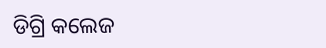ଡିଗ୍ରି କଲେଜ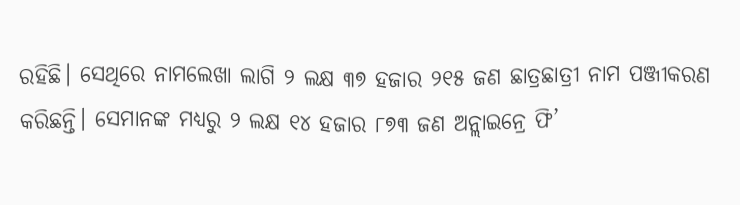ରହିଛି। ସେଥିରେ ନାମଲେଖା ଲାଗି ୨ ଲକ୍ଷ ୩୭ ହଜାର ୨୧୫ ଜଣ ଛାତ୍ରଛାତ୍ରୀ ନାମ ପଞ୍ଜୀକରଣ କରିଛନ୍ତି। ସେମାନଙ୍କ ମଧ୍ୟରୁ ୨ ଲକ୍ଷ ୧୪ ହଜାର ୮୭୩ ଜଣ ଅନ୍ଲାଇନ୍ରେ ଫି’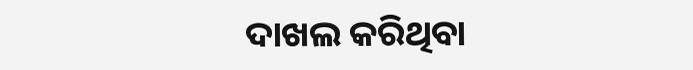ଦାଖଲ କରିଥିବା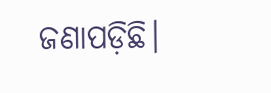ଜଣାପଡ଼ିଛି।